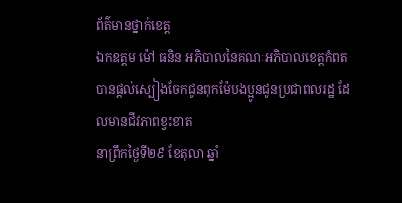ព័ត៌មានថ្នាក់ខេត្ត
ឯកឧត្តម ម៉ៅ ធនិន អភិបាលនៃគណៈអភិបាលខេត្តកំពត បានផ្ដល់ស្បៀងចែកជូនពុកម៉ែបងប្អូនជូនប្រជាពលរដ្ឋ ដែលមានជីវភាពខ្វះខាត
នាព្រឹកថ្ងៃទី២៩ ខែតុលា ឆ្នាំ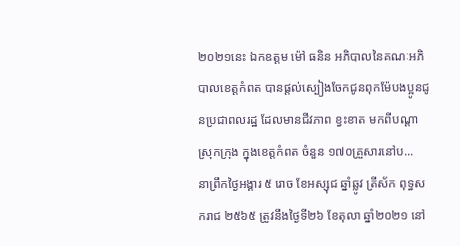២០២១នេះ ឯកឧត្តម ម៉ៅ ធនិន អភិបាលនៃគណៈអភិបាលខេត្តកំពត បានផ្ដល់ស្បៀងចែកជូនពុកម៉ែបងប្អូនជូនប្រជាពលរដ្ឋ ដែលមានជីវភាព ខ្វះខាត មកពីបណ្តាស្រុកក្រុង ក្នុងខេត្តកំពត ចំនួន ១៧០គ្រួសារនៅប...
នាព្រឹកថ្ងៃអង្គារ ៥ រោច ខែអស្សុជ ឆ្នាំឆ្លូវ ត្រីស័ក ពុទ្ធសករាជ ២៥៦៥ ត្រូវនឹងថ្ងៃទី២៦ ខែតុលា ឆ្នាំ២០២១ នៅ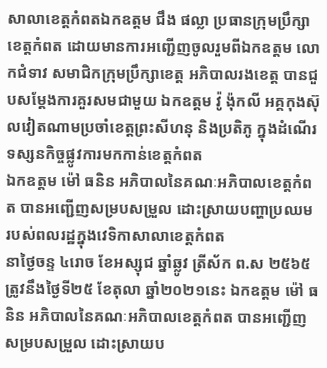សាលាខេត្តកំពតឯកឧត្តម ជឹង ផល្លា ប្រធានក្រុមប្រឹក្សាខេត្តកំពត ដោយមានការអញ្ជើញចូលរួមពីឯកឧត្តម លោកជំទាវ សមាជិកក្រុមប្រឹក្សាខេត្ត អភិបាលរងខេត្ត បានជួបសម្តែងការគួរសមជាមួយ ឯកឧត្តម វ៉ូ ង៉ុកលី អគ្គកុងស៊ុលវៀតណាមប្រចាំខេត្តព្រះសីហនុ និងប្រតិភូ ក្នុងដំណើរទស្សនកិច្ចផ្លូវការមកកាន់ខេត្តកំពត
ឯកឧត្តម ម៉ៅ ធនិន អភិបាលនៃគណៈអភិបាលខេត្តកំពត បានអញ្ជើញសម្របសម្រួល ដោះស្រាយបញ្ហាប្រឈម របស់ពលរដ្ឋក្នុងវេទិកាសាលាខេត្តកំពត
នាថ្ងៃចន្ទ ៤រោច ខែអស្សុជ ឆ្នាំឆ្លូវ ត្រីស័ក ព.ស ២៥៦៥ ត្រូវនឹងថ្ងៃទី២៥ ខែតុលា ឆ្នាំ២០២១នេះ ឯកឧត្តម ម៉ៅ ធនិន អភិបាលនៃគណៈអភិបាលខេត្តកំពត បានអញ្ជើញសម្របសម្រួល ដោះស្រាយប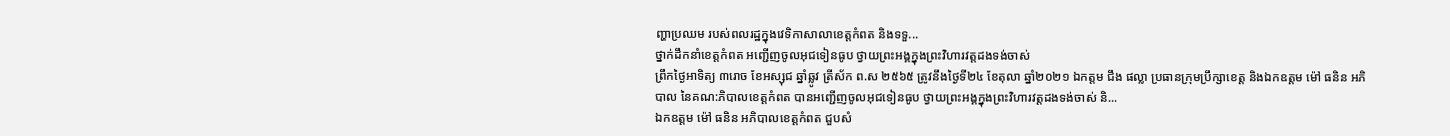ញ្ហាប្រឈម របស់ពលរដ្ឋក្នុងវេទិកាសាលាខេត្តកំពត និងទទួ...
ថ្នាក់ដឹកនាំខេត្តកំពត អញ្ជើញចូលអុជទៀនធូប ថ្វាយព្រះអង្គក្នុងព្រះវិហារវត្តដងទង់ចាស់
ព្រឹកថ្ងៃអាទិត្យ ៣រោច ខែអស្សុជ ឆ្នាំឆ្លូវ ត្រីស័ក ព.ស ២៥៦៥ ត្រូវនឹងថ្ងៃទី២៤ ខែតុលា ឆ្នាំ២០២១ ឯកត្តម ជឹង ផល្លា ប្រធានក្រុមប្រឹក្សាខេត្ត និងឯកឧត្តម ម៉ៅ ធនិន អភិបាល នៃគណ:ភិបាលខេត្តកំពត បានអញ្ជើញចូលអុជទៀនធូប ថ្វាយព្រះអង្គក្នុងព្រះវិហារវត្តដងទង់ចាស់ និ...
ឯកឧត្តម ម៉ៅ ធនិន អភិបាលខេត្តកំពត ជួបសំ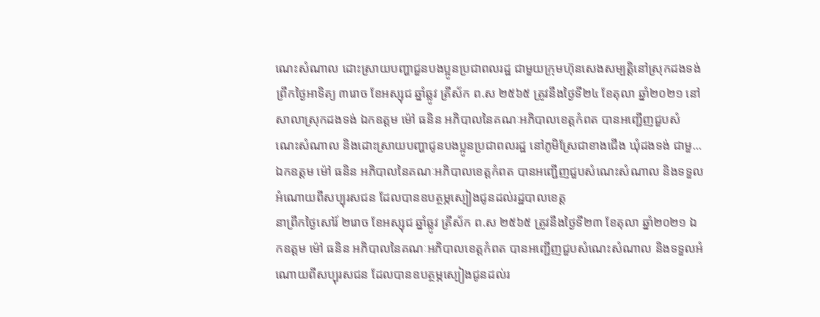ណេះសំណាល ដោះស្រាយបញ្ហាជួនបងប្អូនប្រជាពលរដ្ឋ ជាមួយក្រុមហ៊ុនសេងសម្បត្តិនៅស្រុកដងទង់
ព្រឹកថ្ងៃអាទិត្យ ៣រោច ខែអស្សុជ ឆ្នាំឆ្លូវ ត្រីស័ក ព.ស ២៥៦៥ ត្រូវនឹងថ្ងៃទី២៤ ខែតុលា ឆ្នាំ២០២១ នៅសាលាស្រុកដងទង់ ឯកឧត្តម ម៉ៅ ធនិន អភិបាលនៃគណៈអភិបាលខេត្តកំពត បានអញ្ជើញជួបសំណេះសំណាល និងដោះស្រាយបញ្ហាជូនបងប្អូនប្រជាពលរដ្ឋ នៅភូមិស្រែជាខាងជើង ឃុំដងទង់ ជាមួ...
ឯកឧត្ដម ម៉ៅ ធនិន អភិបាលនៃគណៈអភិបាលខេត្តកំពត បានអញ្ជើញជួបសំណេះសំណាល និងទទួលអំណោយពីសប្បុរសជន ដែលបានឧបត្ថម្ភស្បៀងជូនដល់រដ្ឋបាលខេត្ត
នាព្រឹកថ្ងៃសៅរ៍ ២រោច ខែអស្សុជ ឆ្នាំឆ្លូវ ត្រីស័ក ព.ស ២៥៦៥ ត្រូវនឹងថ្ងៃទី២៣ ខែតុលា ឆ្នាំ២០២១ ឯកឧត្ដម ម៉ៅ ធនិន អភិបាលនៃគណៈអភិបាលខេត្តកំពត បានអញ្ជើញជួបសំណេះសំណាល និងទទួលអំណោយពីសប្បុរសជន ដែលបានឧបត្ថម្ភស្បៀងជូនដល់រ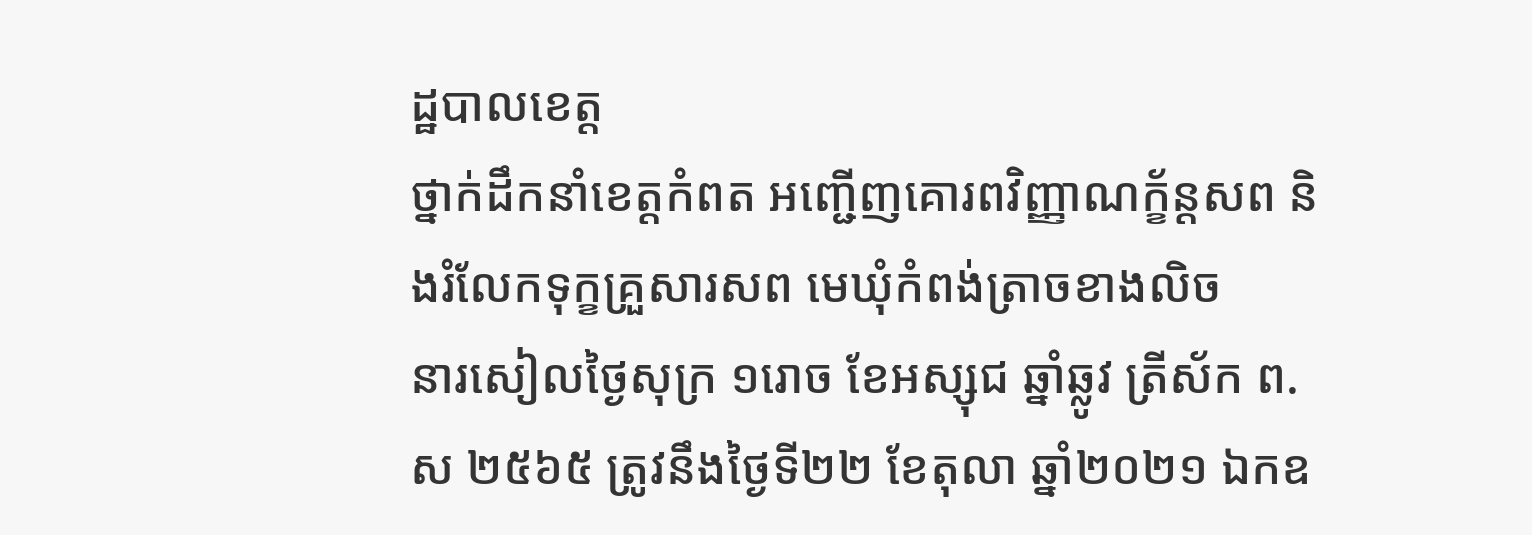ដ្ឋបាលខេត្ត
ថ្នាក់ដឹកនាំខេត្តកំពត អញ្ជើញគោរពវិញ្ញាណក្ខ័ន្តសព និងរំលែកទុក្ខគ្រួសារសព មេឃុំកំពង់ត្រាចខាងលិច
នារសៀលថ្ងៃសុក្រ ១រោច ខែអស្សុជ ឆ្នាំឆ្លូវ ត្រីស័ក ព.ស ២៥៦៥ ត្រូវនឹងថ្ងៃទី២២ ខែតុលា ឆ្នាំ២០២១ ឯកឧ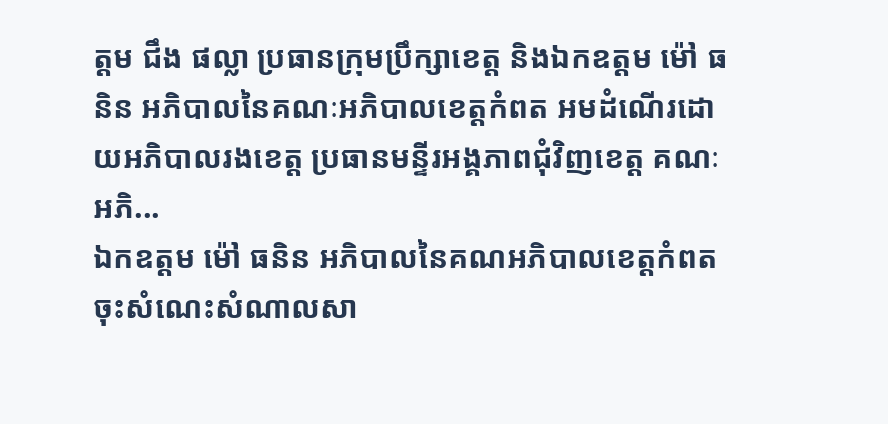ត្តម ជឹង ផល្លា ប្រធានក្រុមប្រឹក្សាខេត្ត និងឯកឧត្តម ម៉ៅ ធនិន អភិបាលនៃគណៈអភិបាលខេត្តកំពត អមដំណើរដោយអភិបាលរងខេត្ត ប្រធានមន្ទីរអង្គភាពជុំវិញខេត្ត គណៈអភិ...
ឯកឧត្តម ម៉ៅ ធនិន អភិបាលនៃគណអភិបាលខេត្តកំពតចុះសំណេះសំណាលសា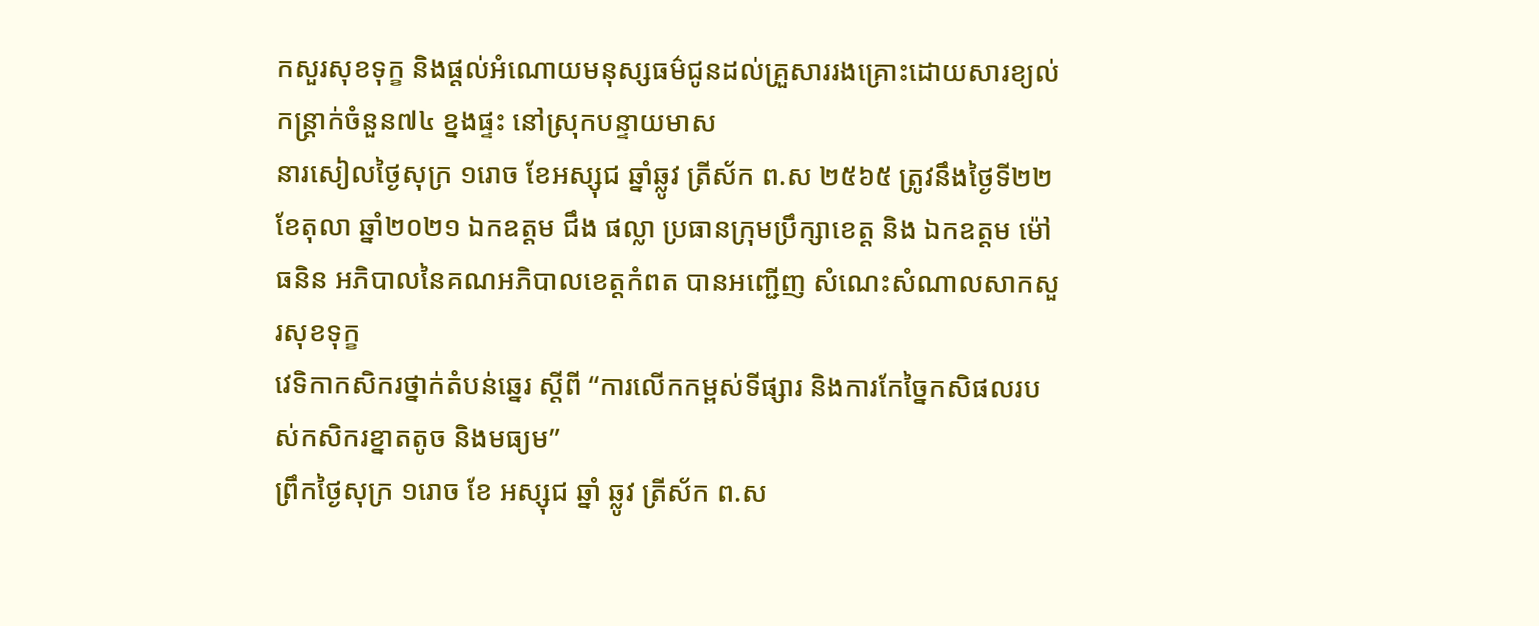កសួរសុខទុក្ខ និងផ្ដល់អំណោយមនុស្សធម៌ជូនដល់គ្រួសាររងគ្រោះដោយសារខ្យល់កន្ត្រាក់ចំនួន៧៤ ខ្នងផ្ទះ នៅស្រុកបន្ទាយមាស
នារសៀលថ្ងៃសុក្រ ១រោច ខែអស្សុជ ឆ្នាំឆ្លូវ ត្រីស័ក ព.ស ២៥៦៥ ត្រូវនឹងថ្ងៃទី២២ ខែតុលា ឆ្នាំ២០២១ ឯកឧត្តម ជឹង ផល្លា ប្រធានក្រុមប្រឹក្សាខេត្ត និង ឯកឧត្តម ម៉ៅ ធនិន អភិបាលនៃគណអភិបាលខេត្តកំពត បានអញ្ជើញ សំណេះសំណាលសាកសួរសុខទុក្ខ
វេទិកាកសិករថ្នាក់តំបន់ឆ្នេរ ស្តីពី “ការលើកកម្ពស់ទីផ្សារ និងការកែច្នៃកសិផលរបស់កសិករខ្នាតតូច និងមធ្យម”
ព្រឹកថ្ងៃសុក្រ ១រោច ខែ អស្សុជ ឆ្នាំ ឆ្លូវ ត្រីស័ក ព.ស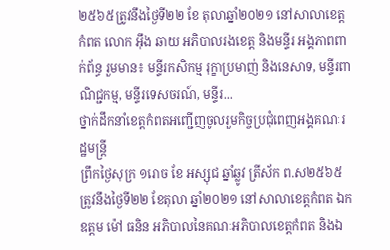២៥៦៥ត្រូវនឹងថ្ងៃទី២២ ខែ តុលាឆ្នាំ២០២១ នៅសាលាខេត្តកំពត លោក អុឹង ឆាយ អភិបាលរងខេត្ត និងមន្ទីរ អង្គភាពពាក់ព័ន្ធ រួមមាន៖ មន្ទីរកសិកម្ម រុក្ខាប្រមាញ់ និងនេសាទ, មន្ទីរពាណិជ្ជកម្ម, មន្ទីរទេសចរណ៍, មន្ទីរ...
ថ្នាក់ដឹកនាំខេត្តកំពតអញ្ជើញចូលរួមកិច្ចប្រជុំពេញអង្គគណៈរដ្ឋមន្ត្រី
ព្រឹកថ្ងៃសុក្រ ១រោច ខែ អស្សុជ ឆ្នាំឆ្លូវ ត្រីស័ក ព.ស២៥៦៥ ត្រូវនឹងថ្ងៃទី២២ ខែតុលា ឆ្នាំ២០២១ នៅសាលាខេត្តកំពត ឯកឧត្តម ម៉ៅ ធនិន អភិបាលនៃគណៈអភិបាលខេត្តកំពត និងឯ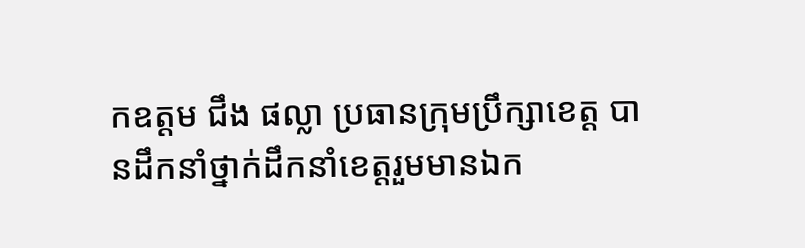កឧត្តម ជឹង ផល្លា ប្រធានក្រុមប្រឹក្សាខេត្ត បានដឹកនាំថ្នាក់ដឹកនាំខេត្តរួមមានឯក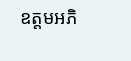ឧត្តមអភិ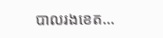បាលរងខេត...